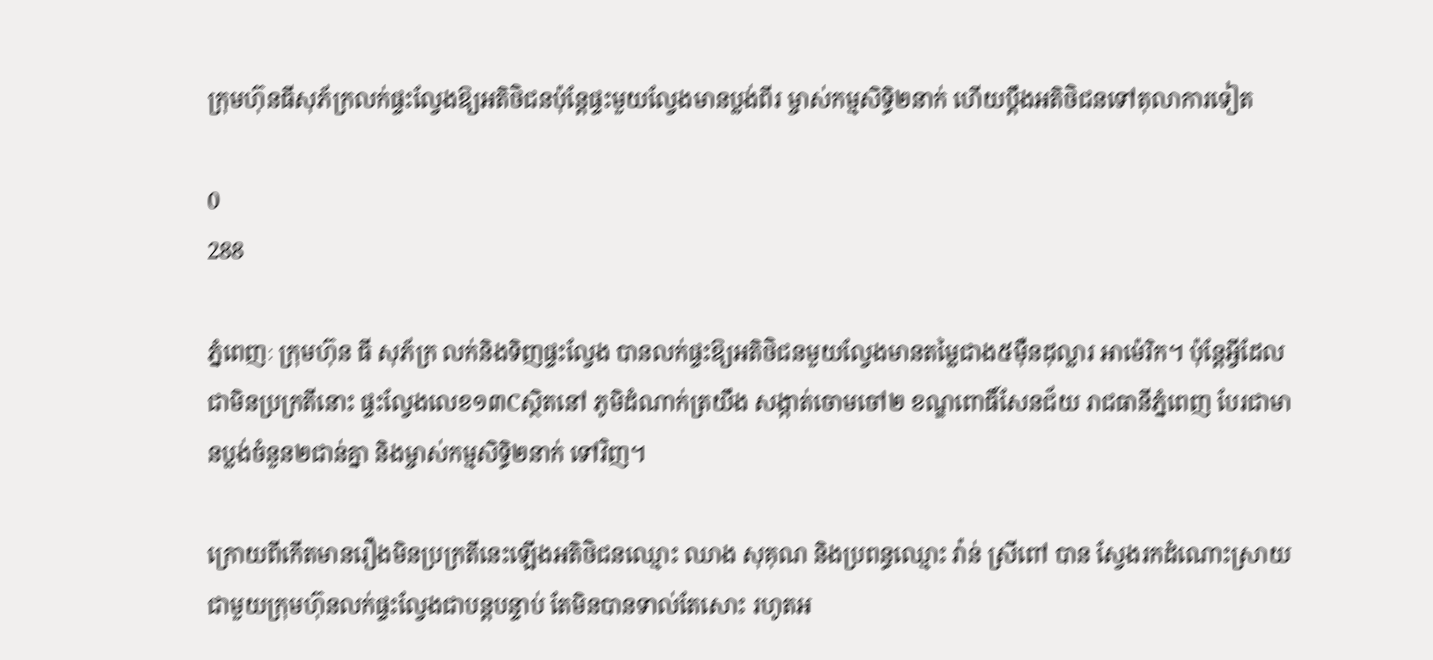ក្រុមហ៊ុនធីសុភ័ក្រលក់ផ្ទះល្វែងឱ្យអតិថិជនប៉ុន្តែផ្ទះមួយល្វែងមានប្លង់ពីរ ម្ចាស់កម្មសិទ្ធិ២នាក់ ហើយប្តឹងអតិថិជនទៅតុលាការទៀត

0
288

ភ្នំពេញៈ ក្រុមហ៊ុន ធី សុភ័ក្រ លក់និងទិញផ្ទះល្វែង បានលក់ផ្ទះឱ្យអតិថិជនមួយល្វែងមានតម្លៃជាង៥ម៉ឺនដុល្លារ អាម៉េរិក។ ប៉ុន្តែអ្វីដែលជាមិនប្រក្រតីនោះ ផ្ទះល្វែងលេខ១៣Cស្ថិតនៅ ភូមិដំណាក់ត្រយឹង សង្កាត់ចោមចៅ២ ខណ្ឌពោធិ៍សែនជ័យ រាជធានីភ្នំពេញ បែរជាមានប្លង់ចំនួន២ជាន់គ្នា និងម្ចាស់កម្មសិទ្ធិ២នាក់ ទៅវិញ។

ក្រោយពីកើតមានរឿងមិនប្រក្រតីនេះឡើងអតិថិជនឈ្មោះ ឈាង សុគុណ និងប្រពន្ធឈ្មោះ វ៉ាន់ ស្រីពៅ បាន ស្វែងរកដំណោះស្រាយជាមួយក្រុមហ៊ុនលក់ផ្ទះល្វែងជាបន្តបន្ទាប់ តែមិនបានទាល់តែសោះ រហូតអ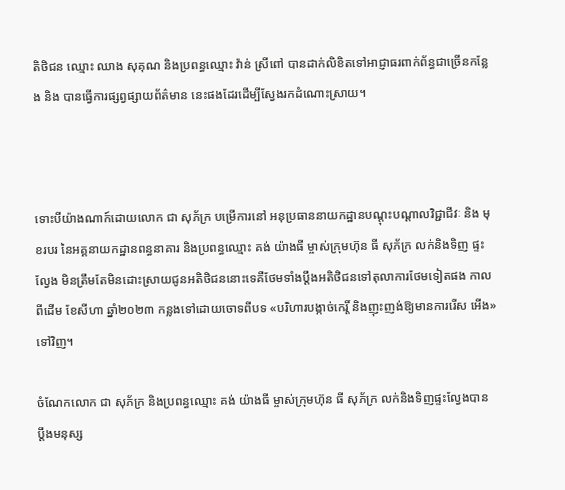តិថិជន ឈ្មោះ ឈាង សុគុណ និងប្រពន្ធឈ្មោះ វ៉ាន់ ស្រីពៅ បានដាក់លិខិតទៅអាជ្ញាធរពាក់ព័ន្ធជាច្រើនកន្លែង និង បានធ្វើការផ្សព្វផ្សាយព័ត៌មាន នេះផងដែរដើម្បីស្វែងរកដំណោះស្រាយ។



ទោះបីយ៉ាងណាក៍ដោយលោក ជា សុភ័ក្រ បម្រើការនៅ អនុប្រធាននាយកដ្ឋានបណ្ដុះបណ្ដាលវិជ្ជាជីវៈ និង មុខរបរ នៃអគ្គនាយកដ្ឋានពន្ធនាគារ និងប្រពន្ធឈ្មោះ គង់ យ៉ាងធី ម្ចាស់ក្រុមហ៊ុន ធី សុភ័ក្រ លក់និងទិញ ផ្ទះល្វែង មិនត្រឹមតែមិនដោះស្រាយជូនអតិថិជននោះទេគឺថែមទាំងប្តឹងអតិថិជនទៅតុលាការថែមទៀតផង កាលពីដើម ខែសីហា ឆ្នាំ២០២៣ កន្លងទៅដោយចោទពីបទ «បរិហារបង្កាច់កេរ្តិ៍ និងញុះញង់ឱ្យមានការរើស អើង» ទៅវិញ។

ចំណែកលោក ជា សុភ័ក្រ និងប្រពន្ធឈ្មោះ គង់ យ៉ាងធី ម្ចាស់ក្រុមហ៊ុន ធី សុភ័ក្រ លក់និងទិញផ្ទះល្វែងបាន ប្តឹងមនុស្ស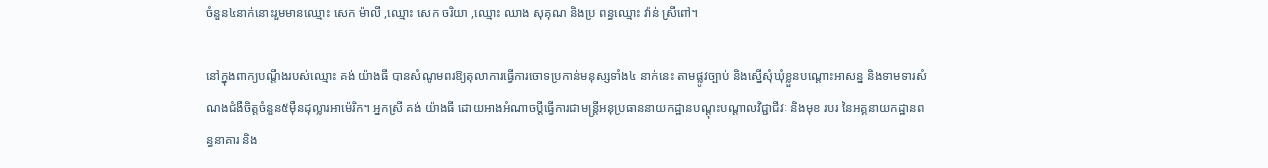ចំនួន៤នាក់នោះរួមមានឈ្មោះ សេក ម៉ាលី ,ឈ្មោះ សេក ចរិយា ,ឈ្មោះ ឈាង សុគុណ និងប្រ ពន្ធឈ្មោះ វ៉ាន់ ស្រីពៅ។

នៅក្នុងពាក្យបណ្តឹងរបស់ឈ្មោះ គង់ យ៉ាងធី បានសំណូមពរឱ្យតុលាការធ្វើការចោទប្រកាន់មនុស្សទាំង៤ នាក់នេះ តាមផ្លូវច្បាប់ និងស្នើសុំឃុំខ្លួនបណ្តោះអាសន្ន និងទាមទារសំណងជំងឺចិត្តចំនួន៥ម៉ឺនដុល្លារអាម៉េរិក។ អ្នកស្រី គង់ យ៉ាងធី ដោយអាងអំណាចប្ដីធ្វើការជាមន្ត្រីអនុប្រធាននាយកដ្ឋានបណ្ដុះបណ្ដាលវិជ្ជាជីវៈ និងមុខ របរ នៃអគ្គនាយកដ្ឋានពន្ធនាគារ និង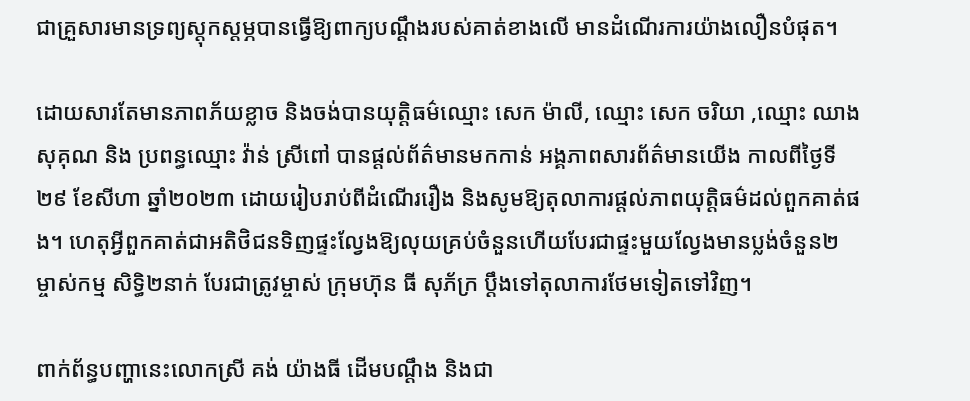ជាគ្រួសារមានទ្រព្យស្ដុកស្ដម្ភបានធ្វើឱ្យពាក្យបណ្ដឹងរបស់គាត់ខាងលើ មានដំណើរការយ៉ាងលឿនបំផុត។

ដោយសារតែមានភាពភ័យខ្លាច និងចង់បានយុត្តិធម៌ឈ្មោះ សេក ម៉ាលី, ឈ្មោះ សេក ចរិយា ,ឈ្មោះ ឈាង សុគុណ និង ប្រពន្ធឈ្មោះ វ៉ាន់ ស្រីពៅ បានផ្តល់ព័ត៌មានមកកាន់ អង្គភាពសារព័ត៌មានយើង កាលពីថ្ងៃទី២៩ ខែសីហា ឆ្នាំ២០២៣ ដោយរៀបរាប់ពីដំណើររឿង និងសូមឱ្យតុលាការផ្តល់ភាពយុត្តិធម៌ដល់ពួកគាត់ផង។ ហេតុអ្វីពួកគាត់ជាអតិថិជនទិញផ្ទះល្វែងឱ្យលុយគ្រប់ចំនួនហើយបែរជាផ្ទះមួយល្វែងមានប្លង់ចំនួន២ ម្ចាស់កម្ម សិទ្ធិ២នាក់ បែរជាត្រូវម្ចាស់ ក្រុមហ៊ុន ធី សុភ័ក្រ ប្តឹងទៅតុលាការថែមទៀតទៅវិញ។

ពាក់ព័ន្ធបញ្ហានេះលោកស្រី គង់ យ៉ាងធី ដើមបណ្តឹង និងជា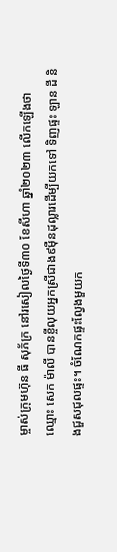ម្ចាស់ក្រុមហ៊ុន ធី សុភ័ក្រ នៅរសៀលថ្ងៃទី៣០ ខែសីហា ឆ្នាំ២០២៣ លើកឡើងថា ឈ្មោះ សេក ម៉ាលី បានខ្ចីលុយអ្នកស្រីជាង៩ម៉ឺនដុល្លារដើម្បីយកទៅ ទិញផ្ទះ ឡាន ដី និងជួសជុលផ្ទះ។ ចំណែកផ្ទះល្វែងមួយក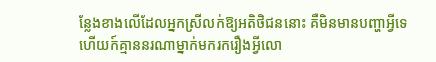ន្លែងខាងលើដែលអ្នកស្រីលក់ឱ្យអតិថិជននោះ គឺមិនមានបញ្ហាអ្វីទេ ហើយក៍គ្មាននរណាម្នាក់មករករឿងអ្វីលោ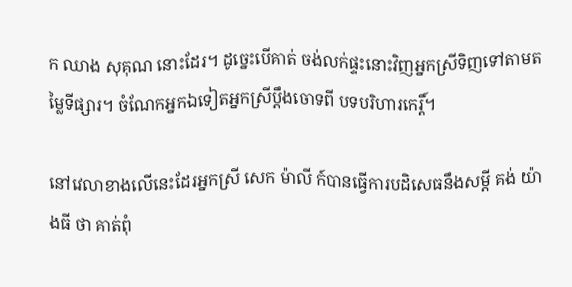ក ឈាង សុគុណ នោះដែរ។ ដូច្នេះបើគាត់ ចង់លក់ផ្ទះនោះវិញអ្នកស្រីទិញទៅតាមតម្លៃទីផ្សារ។ ចំណែកអ្នកឯទៀតអ្នកស្រីប្ដឹងចោទពី បទបរិហារកេរ្តិ៍។

នៅវេលាខាងលើនេះដែរអ្នកស្រី សេក ម៉ាលី ក៍បានធ្វើការបដិសេធនឹងសម្ដី គង់ យ៉ាងធី ថា គាត់ពុំ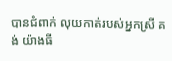បានជំពាក់ លុយកាត់របស់អ្នកស្រី គង់ យ៉ាងធី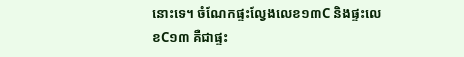នោះទេ។ ចំណែកផ្ទះល្វែងលេខ១៣C និងផ្ទះលេខC១៣ គឺជាផ្ទះ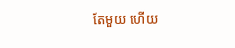តែមួយ ហើយ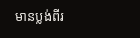មានប្លង់ពីរ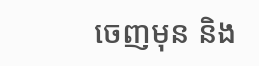ចេញមុន និង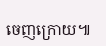ចេញក្រោយ៕